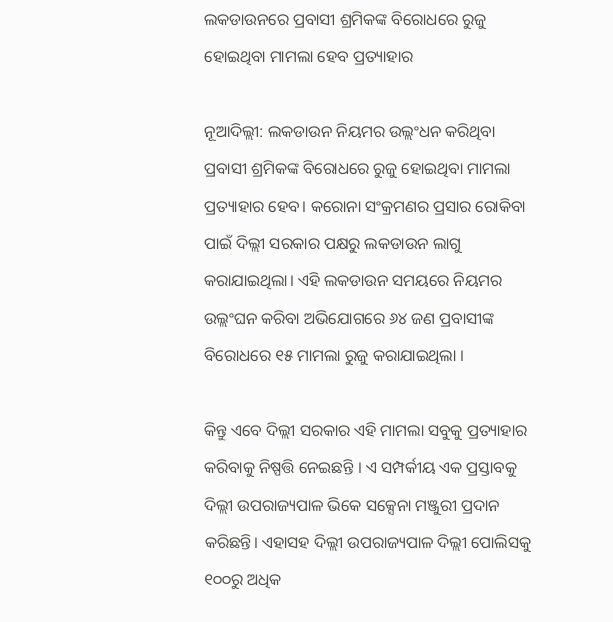ଲକଡାଉନରେ ପ୍ରବାସୀ ଶ୍ରମିକଙ୍କ ବିରୋଧରେ ରୁଜୁ ହୋଇଥିବା ମାମଲା ହେବ ପ୍ରତ୍ୟାହାର

ନୂଆଦିଲ୍ଲୀ: ଲକଡାଉନ ନିୟମର ଉଲ୍ଲଂଧନ କରିଥିବା ପ୍ରବାସୀ ଶ୍ରମିକଙ୍କ ବିରୋଧରେ ରୁଜୁ ହୋଇଥିବା ମାମଲା ପ୍ରତ୍ୟାହାର ହେବ। କରୋନା ସଂକ୍ରମଣର ପ୍ରସାର ରୋକିବା ପାଇଁ ଦିଲ୍ଲୀ ସରକାର ପକ୍ଷରୁ ଲକଡାଉନ ଲାଗୁ କରାଯାଇଥିଲା। ଏହି ଲକଡାଉନ ସମୟରେ ନିୟମର ଉଲ୍ଲଂଘନ କରିବା ଅଭିଯୋଗରେ ୬୪ ଜଣ ପ୍ରବାସୀଙ୍କ ବିରୋଧରେ ୧୫ ମାମଲା ରୁଜୁ କରାଯାଇଥିଲା ।

କିନ୍ତୁ ଏବେ ଦିଲ୍ଲୀ ସରକାର ଏହି ମାମଲା ସବୁକୁ ପ୍ରତ୍ୟାହାର କରିବାକୁ ନିଷ୍ପତ୍ତି ନେଇଛନ୍ତି । ଏ ସମ୍ପର୍କୀୟ ଏକ ପ୍ରସ୍ତାବକୁ ଦିଲ୍ଲୀ ଉପରାଜ୍ୟପାଳ ଭିକେ ସକ୍ସେନା ମଞ୍ଜୁରୀ ପ୍ରଦାନ କରିଛନ୍ତି। ଏହାସହ ଦିଲ୍ଲୀ ଉପରାଜ୍ୟପାଳ ଦିଲ୍ଲୀ ପୋଲିସକୁ ୧୦୦ରୁ ଅଧିକ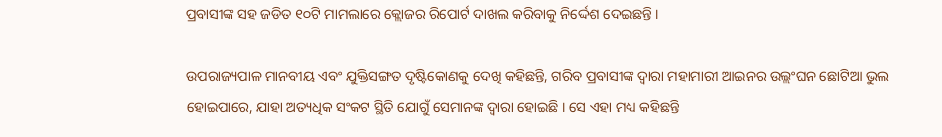ପ୍ରବାସୀଙ୍କ ସହ ଜଡିତ ୧୦ଟି ମାମଲାରେ କ୍ଲୋଜର ରିପୋର୍ଟ ଦାଖଲ କରିବାକୁ ନିର୍ଦ୍ଦେଶ ଦେଇଛନ୍ତି ।

ଉପରାଜ୍ୟପାଳ ମାନବୀୟ ଏବଂ ଯୁକ୍ତିସଙ୍ଗତ ଦୃଷ୍ଟିକୋଣକୁ ଦେଖି କହିଛନ୍ତି, ଗରିବ ପ୍ରବାସୀଙ୍କ ଦ୍ୱାରା ମହାମାରୀ ଆଇନର ଉଲ୍ଲଂଘନ ଛୋଟିଆ ଭୁଲ ହୋଇପାରେ, ଯାହା ଅତ୍ୟଧିକ ସଂକଟ ସ୍ଥିତି ଯୋଗୁଁ ସେମାନଙ୍କ ଦ୍ୱାରା ହୋଇଛି । ସେ ଏହା ମଧ୍ୟ କହିଛନ୍ତି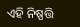ଏହି ନିଷ୍ପତ୍ତି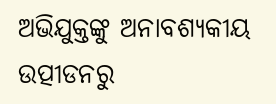ଅଭିଯୁକ୍ତଙ୍କୁ ଅନାବଶ୍ୟକୀୟ ଉତ୍ପୀଡନରୁ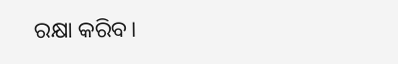ରକ୍ଷା କରିବ।